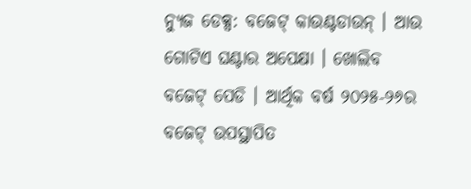ନ୍ୟୁଜ ଡେକ୍ସ: ବଜେଟ୍ କାଉଣ୍ଟଡାଉନ୍ । ଆଉ ଗୋଟିଏ ଘଣ୍ଟାର ଅପେକ୍ଷା । ଖୋଲିବ ବଜେଟ୍ ପେଡି । ଆର୍ଥିକ ବର୍ଷ ୨୦୨୫-୨୬ର ବଜେଟ୍ ଉପସ୍ଥାପିତ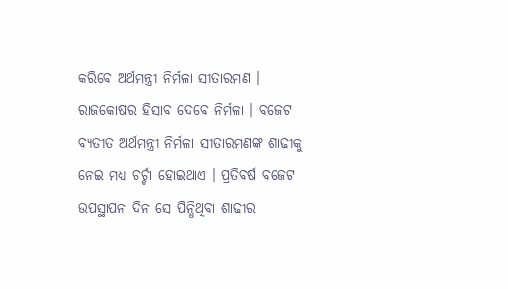କରିବେ ଅର୍ଥମନ୍ତ୍ରୀ ନିର୍ମଳା ସୀତାରମଣ । ରାଜକୋଷର ହିସାବ ଦେବେ ନିର୍ମଳା । ବଜେଟ ବ୍ୟତୀତ ଅର୍ଥମନ୍ତ୍ରୀ ନିର୍ମଳା ସୀତାରମଣଙ୍କ ଶାଢୀକୁ ନେଇ ମଧ୍ୟ ଚର୍ଚ୍ଚା ହୋଇଥାଏ । ପ୍ରତିବର୍ଷ ବଜେଟ ଉପସ୍ଥାପନ ଦିନ ସେ ପିନ୍ଧିଥିବା ଶାଢୀର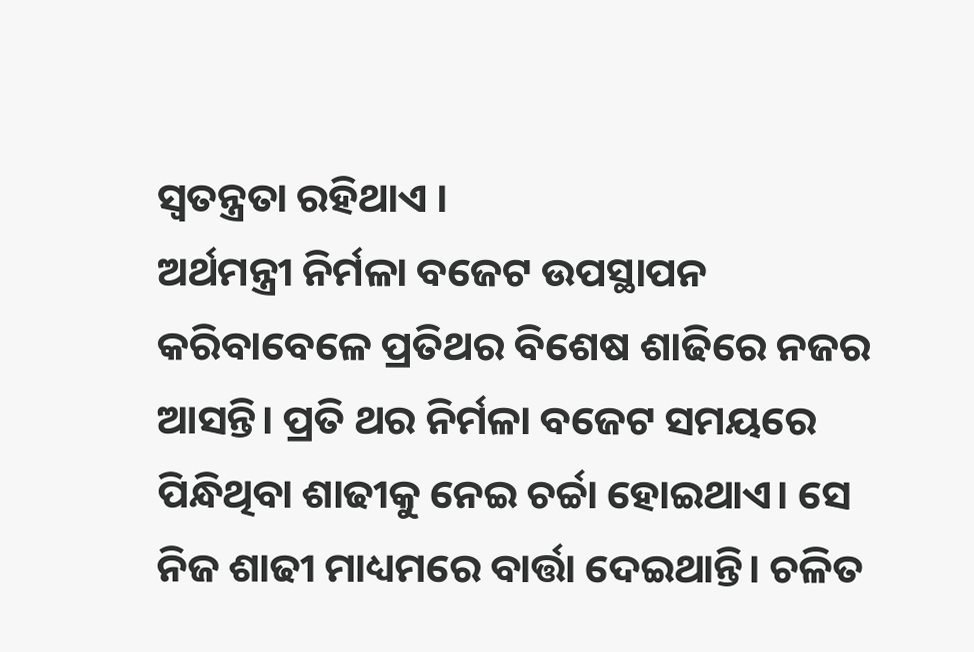ସ୍ବତନ୍ତ୍ରତା ରହିଥାଏ ।
ଅର୍ଥମନ୍ତ୍ରୀ ନିର୍ମଳା ବଜେଟ ଉପସ୍ଥାପନ କରିବାବେଳେ ପ୍ରତିଥର ବିଶେଷ ଶାଢିରେ ନଜର ଆସନ୍ତି। ପ୍ରତି ଥର ନିର୍ମଳା ବଜେଟ ସମୟରେ ପିନ୍ଧିଥିବା ଶାଢୀକୁ ନେଇ ଚର୍ଚ୍ଚା ହୋଇଥାଏ। ସେ ନିଜ ଶାଢୀ ମାଧ୍ୟମରେ ବାର୍ତ୍ତା ଦେଇଥାନ୍ତି। ଚଳିତ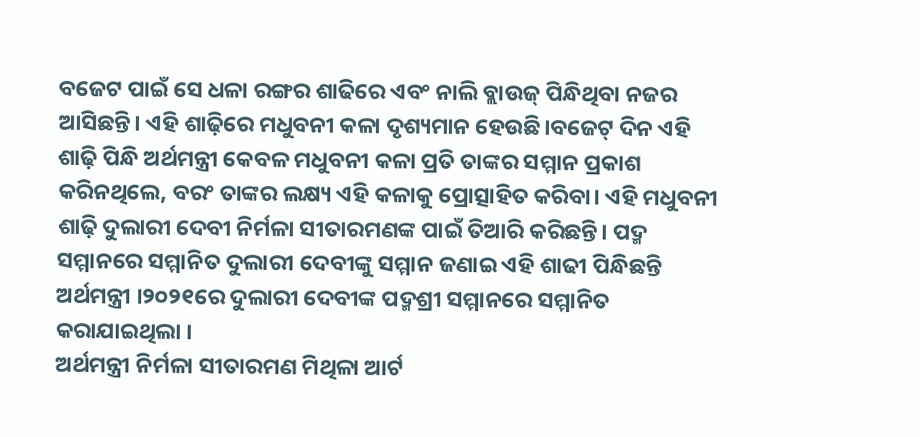ବଜେଟ ପାଇଁ ସେ ଧଳା ରଙ୍ଗର ଶାଢିରେ ଏବଂ ନାଲି ବ୍ଲାଉଜ୍ ପିନ୍ଧିଥିବା ନଜର ଆସିଛନ୍ତି। ଏହି ଶାଢ଼ିରେ ମଧୁବନୀ କଳା ଦୃଶ୍ୟମାନ ହେଉଛି।ବଜେଟ୍ ଦିନ ଏହି ଶାଢ଼ି ପିନ୍ଧି ଅର୍ଥମନ୍ତ୍ରୀ କେବଳ ମଧୁବନୀ କଳା ପ୍ରତି ତାଙ୍କର ସମ୍ମାନ ପ୍ରକାଶ କରିନଥିଲେ, ବରଂ ତାଙ୍କର ଲକ୍ଷ୍ୟ ଏହି କଳାକୁ ପ୍ରୋତ୍ସାହିତ କରିବା। ଏହି ମଧୁବନୀ ଶାଢ଼ି ଦୁଲାରୀ ଦେବୀ ନିର୍ମଳା ସୀତାରମଣଙ୍କ ପାଇଁ ତିଆରି କରିଛନ୍ତି। ପଦ୍ମ ସମ୍ମାନରେ ସମ୍ମାନିତ ଦୁଲାରୀ ଦେବୀଙ୍କୁ ସମ୍ମାନ ଜଣାଇ ଏହି ଶାଢୀ ପିନ୍ଧିଛନ୍ତି ଅର୍ଥମନ୍ତ୍ରୀ ।୨୦୨୧ରେ ଦୁଲାରୀ ଦେବୀଙ୍କ ପଦ୍ମଶ୍ରୀ ସମ୍ମାନରେ ସମ୍ମାନିତ କରାଯାଇଥିଲା ।
ଅର୍ଥମନ୍ତ୍ରୀ ନିର୍ମଳା ସୀତାରମଣ ମିଥିଳା ଆର୍ଟ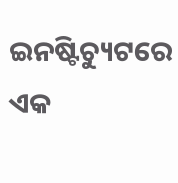ଇନଷ୍ଟିଚ୍ୟୁଟରେ ଏକ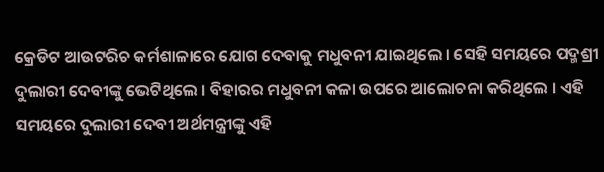କ୍ରେଡିଟ ଆଉଟରିଚ କର୍ମଶାଳାରେ ଯୋଗ ଦେବାକୁ ମଧୁବନୀ ଯାଇଥିଲେ । ସେହି ସମୟରେ ପଦ୍ମଶ୍ରୀ ଦୁଲାରୀ ଦେବୀଙ୍କୁ ଭେଟିଥିଲେ । ବିହାରର ମଧୁବନୀ କଳା ଉପରେ ଆଲୋଚନା କରିଥିଲେ । ଏହି ସମୟରେ ଦୁଲାରୀ ଦେବୀ ଅର୍ଥମନ୍ତ୍ରୀଙ୍କୁ ଏହି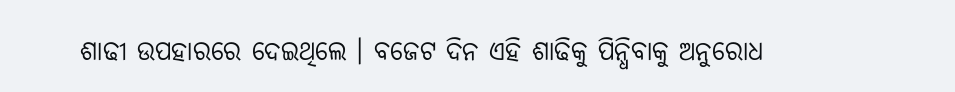ଶାଢୀ ଉପହାରରେ ଦେଇଥିଲେ । ବଜେଟ ଦିନ ଏହି ଶାଢିକୁ ପିନ୍ଧିବାକୁ ଅନୁରୋଧ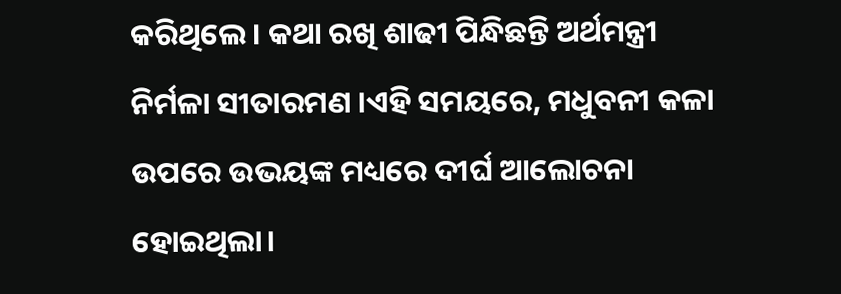କରିଥିଲେ । କଥା ରଖି ଶାଢୀ ପିନ୍ଧିଛନ୍ତି ଅର୍ଥମନ୍ତ୍ରୀ ନିର୍ମଳା ସୀତାରମଣ ।ଏହି ସମୟରେ, ମଧୁବନୀ କଳା ଉପରେ ଉଭୟଙ୍କ ମଧ୍ୟରେ ଦୀର୍ଘ ଆଲୋଚନା ହୋଇଥିଲା।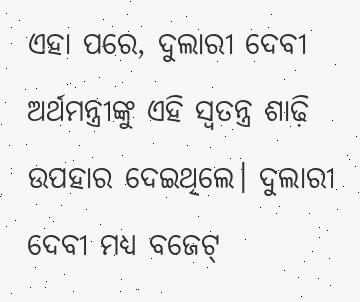ଏହା ପରେ, ଦୁଲାରୀ ଦେବୀ ଅର୍ଥମନ୍ତ୍ରୀଙ୍କୁ ଏହି ସ୍ୱତନ୍ତ୍ର ଶାଢ଼ି ଉପହାର ଦେଇଥିଲେ। ଦୁଲାରୀ ଦେବୀ ମଧ୍ୟ ବଜେଟ୍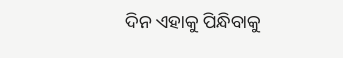ଦିନ ଏହାକୁ ପିନ୍ଧିବାକୁ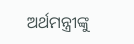ଅର୍ଥମନ୍ତ୍ରୀଙ୍କୁ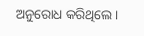ଅନୁରୋଧ କରିଥିଲେ।